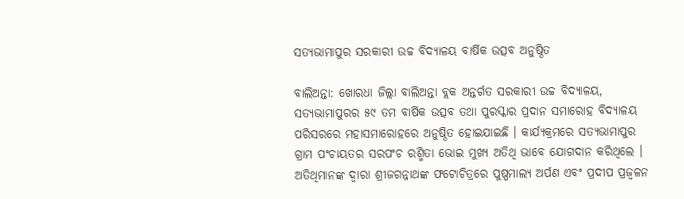ସତ୍ୟଭାମାପୁର ସରକାରୀ ଉଚ୍ଚ ବିଦ୍ୟାଳୟ ବାର୍ଷିକ ଉତ୍ସବ ଅନୁଷ୍ଠିତ

ବାଲିଅନ୍ତା: ଖୋରଧା ଜିଲ୍ଲା ବାଲିଅନ୍ତା ବ୍ଲକ ଅନ୍ତର୍ଗତ ସରକାରୀ ଉଚ୍ଚ ବିଦ୍ୟାଳୟ, ସତ୍ୟଭାମାପୁରର ୫୯ ତମ ବାର୍ଷିକ ଉତ୍ସବ ତଥା ପୁରସ୍କାର ପ୍ରଦାନ ସମାରୋହ ବିଦ୍ୟାଳୟ ପରିସରରେ ମହାସମାରୋହରେ ଅନୁଷ୍ଠିତ ହୋଇଯାଇଛି । କାର୍ଯ୍ୟକ୍ରମରେ ସତ୍ୟଭାମାପୁର ଗ୍ରାମ ପଂଚାୟତର ସରପଂଚ ରଶ୍ମିତା ଭୋଇ ମୁଖ୍ୟ ଅତିଥି ଭାବେ ଯୋଗଦାନ କରିଥିଲେ । ଅତିଥିମାନଙ୍କ ଦ୍ୱାରା ଶ୍ରୀଜଗନ୍ନାଥଙ୍କ ଫଟୋଚିତ୍ରରେ ପୁଷ୍ପମାଲ୍ୟ ଅର୍ପଣ ଏବଂ ପ୍ରଦୀପ ପ୍ରଜ୍ୱଳନ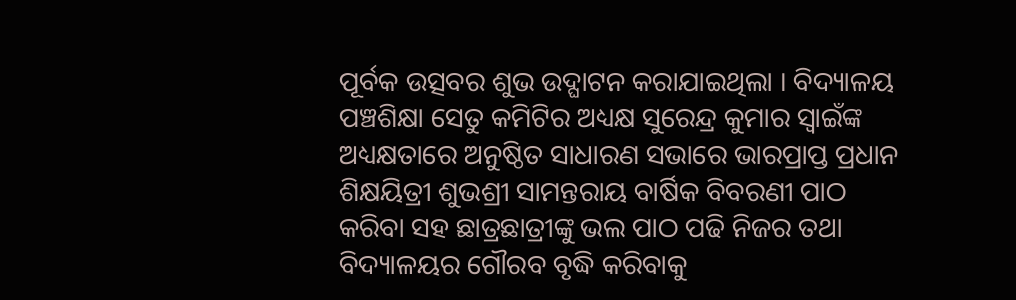ପୂର୍ବକ ଉତ୍ସବର ଶୁଭ ଉଦ୍ଘାଟନ କରାଯାଇଥିଲା । ବିଦ୍ୟାଳୟ ପଞ୍ଚଶିକ୍ଷା ସେତୁ କମିଟିର ଅଧ୍ୟକ୍ଷ ସୁରେନ୍ଦ୍ର କୁମାର ସ୍ୱାଇଁଙ୍କ ଅଧ୍ୟକ୍ଷତାରେ ଅନୁଷ୍ଠିତ ସାଧାରଣ ସଭାରେ ଭାରପ୍ରାପ୍ତ ପ୍ରଧାନ ଶିକ୍ଷୟିତ୍ରୀ ଶୁଭଶ୍ରୀ ସାମନ୍ତରାୟ ବାର୍ଷିକ ବିବରଣୀ ପାଠ କରିବା ସହ ଛାତ୍ରଛାତ୍ରୀଙ୍କୁ ଭଲ ପାଠ ପଢି ନିଜର ତଥା ବିଦ୍ୟାଳୟର ଗୌରବ ବୃଦ୍ଧି କରିବାକୁ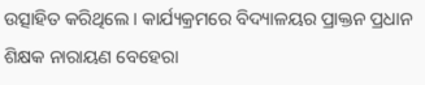ଉତ୍ସାହିତ କରିଥିଲେ । କାର୍ଯ୍ୟକ୍ରମରେ ବିଦ୍ୟାଳୟର ପ୍ରାକ୍ତନ ପ୍ରଧାନ ଶିକ୍ଷକ ନାରାୟଣ ବେହେରା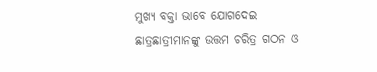ମୁଖ୍ୟ ବକ୍ତା ଭାବେ ଯୋଗଦେଇ ଛାତ୍ରଛାତ୍ରୀମାନଙ୍କୁ ଉତ୍ତମ ଚରିତ୍ର ଗଠନ ଓ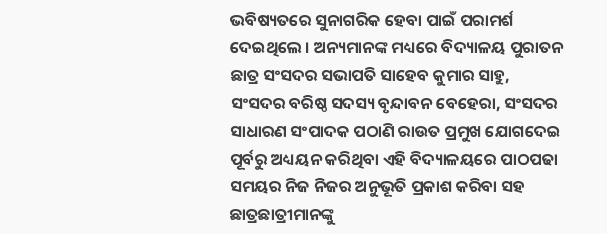ଭବିଷ୍ୟତରେ ସୁନାଗରିକ ହେବା ପାଇଁ ପରାମର୍ଶ ଦେଇଥିଲେ । ଅନ୍ୟମାନଙ୍କ ମଧ୍ୟରେ ବିଦ୍ୟାଳୟ ପୁରାତନ ଛାତ୍ର ସଂସଦର ସଭାପତି ସାହେବ କୁମାର ସାହୁ, ସଂସଦର ବରିଷ୍ଠ ସଦସ୍ୟ ବୃନ୍ଦାବନ ବେହେରା, ସଂସଦର ସାଧାରଣ ସଂପାଦକ ପଠାଣି ରାଉତ ପ୍ରମୁଖ ଯୋଗଦେଇ ପୂର୍ବରୁ ଅଧ୍ୟୟନ କରିଥିବା ଏହି ବିଦ୍ୟାଳୟରେ ପାଠପଢା ସମୟର ନିଜ ନିଜର ଅନୁଭୂତି ପ୍ରକାଶ କରିବା ସହ ଛାତ୍ରଛାତ୍ରୀମାନଙ୍କୁ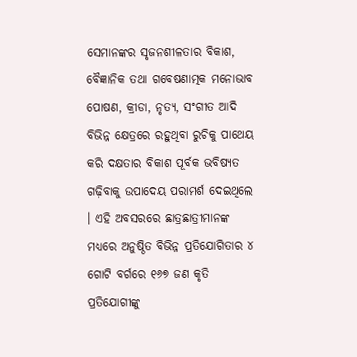ସେମାନଙ୍କର ସୃଜନଶୀଳତାର ବିକାଶ, ବୈଜ୍ଞାନିକ ତଥା ଗବେଷଣାତ୍ମକ ମନୋଭାବ ପୋଷଣ, କ୍ରୀଡା, ନୃତ୍ୟ, ସଂଗୀତ ଆଦି ବିଭିନ୍ନ କ୍ଷେତ୍ରରେ ରହୁଥିବା ରୁଚିକୁ ପାଥେୟ କରି ଦକ୍ଷତାର ବିକାଶ ପୂର୍ବକ ଭବିଷ୍ୟତ ଗଢ଼ିବାକୁ ଉପାଦେୟ ପରାମର୍ଶ ଦେଇଥିଲେ । ଏହି ଅବସରରେ ଛାତ୍ରଛାତ୍ରୀମାନଙ୍କ ମଧ୍ୟରେ ଅନୁଷ୍ଠିତ ବିଭିନ୍ନ ପ୍ରତିଯୋଗିତାର ୪ ଗୋଟି ବର୍ଗରେ ୧୬୭ ଜଣ କୃତି ପ୍ରତିଯୋଗୀଙ୍କୁ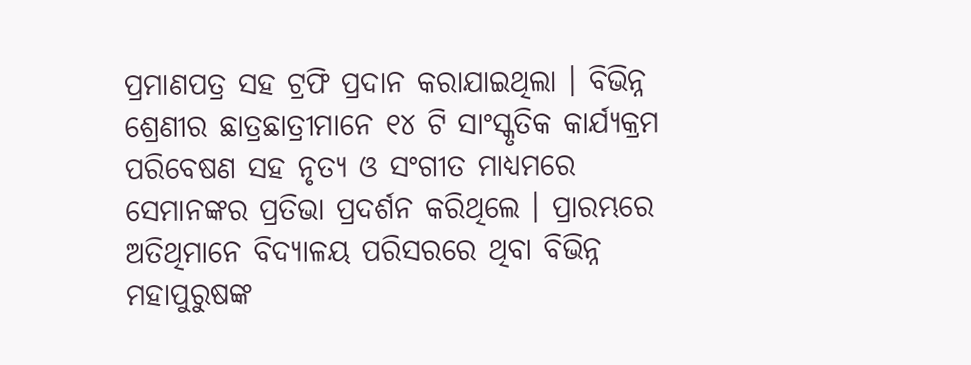ପ୍ରମାଣପତ୍ର ସହ ଟ୍ରଫି ପ୍ରଦାନ କରାଯାଇଥିଲା । ବିଭିନ୍ନ ଶ୍ରେଣୀର ଛାତ୍ରଛାତ୍ରୀମାନେ ୧୪ ଟି ସାଂସ୍କୃତିକ କାର୍ଯ୍ୟକ୍ରମ ପରିବେଷଣ ସହ ନୃତ୍ୟ ଓ ସଂଗୀତ ମାଧ୍ୟମରେ ସେମାନଙ୍କର ପ୍ରତିଭା ପ୍ରଦର୍ଶନ କରିଥିଲେ । ପ୍ରାରମ୍ଭରେ ଅତିଥିମାନେ ବିଦ୍ୟାଳୟ ପରିସରରେ ଥିବା ବିଭିନ୍ନ ମହାପୁରୁଷଙ୍କ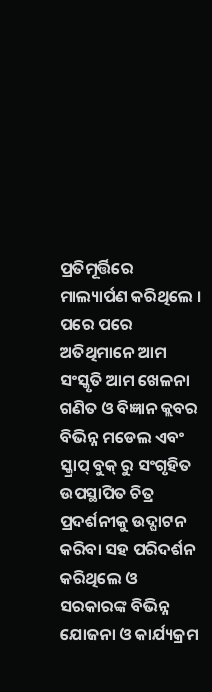ପ୍ରତିମୂର୍ତ୍ତିରେ ମାଲ୍ୟାର୍ପଣ କରିଥିଲେ । ପରେ ପରେ ଅତିଥିମାନେ ଆମ ସଂସ୍କୃତି ଆମ ଖେଳନା ଗଣିତ ଓ ବିଜ୍ଞାନ କ୍ଲବର ବିଭିନ୍ନ ମଡେଲ ଏବଂ ସ୍କ୍ରାପ୍ ବୁକ୍ ରୁ ସଂଗୃହିତ ଉପସ୍ଥାପିତ ଚିତ୍ର ପ୍ରଦର୍ଶନୀକୁ ଉଦ୍ଘାଟନ କରିବା ସହ ପରିଦର୍ଶନ କରିଥିଲେ ଓ ସରକାରଙ୍କ ବିଭିନ୍ନ ଯୋଜନା ଓ କାର୍ଯ୍ୟକ୍ରମ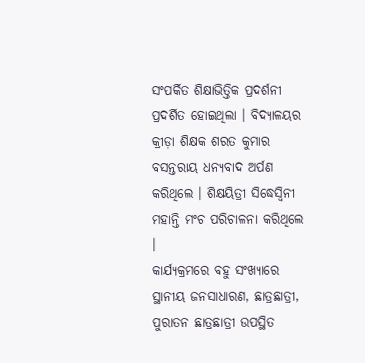ସଂପର୍କିତ ଶିକ୍ଷାଭିତ୍ତିକ ପ୍ରଦର୍ଶନୀ ପ୍ରଦର୍ଶିତ ହୋଇଥିଲା । ବିଦ୍ୟାଳୟର କ୍ରୀଡ଼ା ଶିକ୍ଷକ ଶରତ କୁମାର ବସନ୍ତରାୟ ଧନ୍ୟବାଦ ଅର୍ପଣ କରିଥିଲେ । ଶିକ୍ଷୟିତ୍ରୀ ସିଦ୍ଧେସ୍ୱିନୀ ମହାନ୍ତି ମଂଚ ପରିଚାଳନା କରିଥିଲେ ।
କାର୍ଯ୍ୟକ୍ରମରେ ବହୁ ସଂଖ୍ୟାରେ ସ୍ଥାନୀୟ ଜନସାଧାରଣ, ଛାତ୍ରଛାତ୍ରୀ, ପୁରାତନ ଛାତ୍ରଛାତ୍ରୀ ଉପସ୍ଥିତ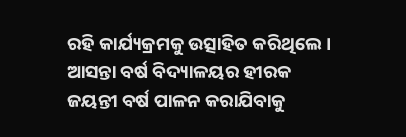ରହି କାର୍ଯ୍ୟକ୍ରମକୁ ଉତ୍ସାହିତ କରିଥିଲେ । ଆସନ୍ତା ବର୍ଷ ବିଦ୍ୟାଳୟର ହୀରକ ଜୟନ୍ତୀ ବର୍ଷ ପାଳନ କରାଯିବାକୁ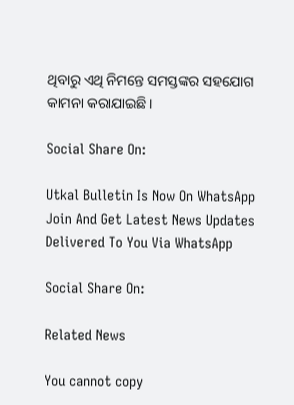ଥିବାରୁ ଏଥି ନିମନ୍ତେ ସମସ୍ତଙ୍କର ସହଯୋଗ କାମନା କରାଯାଇଛି ।

Social Share On:

Utkal Bulletin Is Now On WhatsApp Join And Get Latest News Updates Delivered To You Via WhatsApp

Social Share On:

Related News

You cannot copy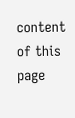content of this page